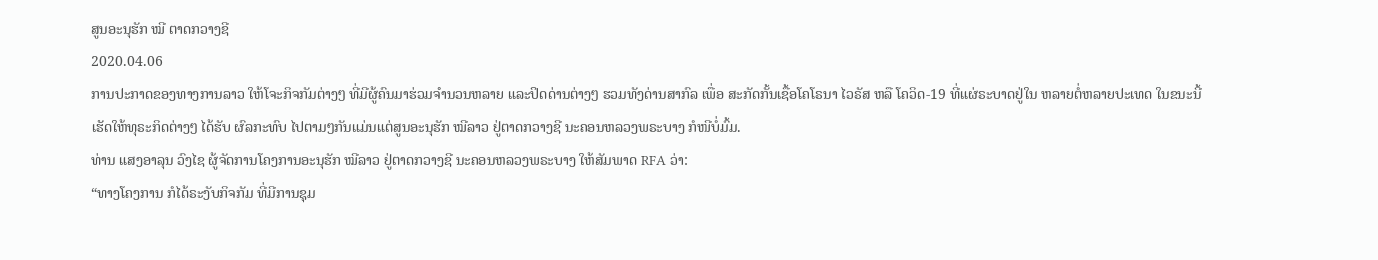ສູນອະນຸຮັກ ໝີ ຕາດກວາງຊີ
2020.04.06
ການປະກາດຂອງທາງການລາວ ໃຫ້ໂຈະກິຈກັມຕ່າງໆ ທີ່ມີຜູ້ຄົນມາຮ່ວມຈໍານວນຫລາຍ ແລະປິດດ່ານຕ່າງໆ ຮວມທັງດ່ານສາກົລ ເພື່ອ ສະກັດກັ້ນເຊື້ອໂຄໂຣນາ ໄວຣັສ ຫລື ໂຄວິດ-19 ທີ່ແຜ່ຣະບາດຢູ່ໃນ ຫລາຍຕໍ່ຫລາຍປະເທດ ໃນຂນະນີ້ ເຮັດໃຫ້ທຸຣະກິດຕ່າງໆ ໄດ້ຮັບ ຜົລກະທົບ ໄປຕາມໆກັນແມ່ນແຕ່ສູນອະນຸຮັກ ໝີລາວ ຢູ່ຕາດກວາງຊີ ນະຄອນຫລວງພຣະບາງ ກໍໜີບໍ່ມົ້ມ.
ທ່ານ ແສງອາລຸນ ວົງໄຊ ຜູ້ຈັດການໂຄງການອະນຸຮັກ ໝີລາວ ຢູ່ຕາດກວາງຊີ ນະຄອນຫລວງພຣະບາງ ໃຫ້ສັມພາດ RFA ວ່າ:
“ທາງໂຄງການ ກໍໄດ້ຣະງັບກິຈກັມ ທີ່ມີການຊຸມ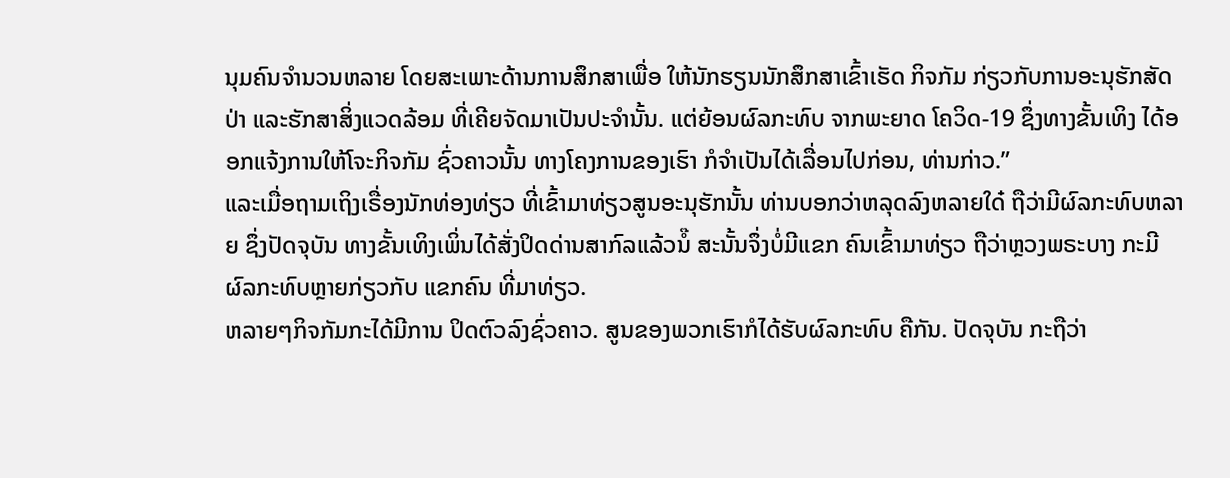ນຸມຄົນຈໍານວນຫລາຍ ໂດຍສະເພາະດ້ານການສຶກສາເພື່ອ ໃຫ້ນັກຮຽນນັກສຶກສາເຂົ້າເຮັດ ກິຈກັມ ກ່ຽວກັບການອະນຸຮັກສັດປ່າ ແລະຮັກສາສິ່ງແວດລ້ອມ ທີ່ເຄີຍຈັດມາເປັນປະຈໍານັ້ນ. ແຕ່ຍ້ອນຜົລກະທົບ ຈາກພະຍາດ ໂຄວິດ-19 ຊຶ່ງທາງຂັ້ນເທິງ ໄດ້ອອກແຈ້ງການໃຫ້ໂຈະກິຈກັມ ຊົ່ວຄາວນັ້ນ ທາງໂຄງການຂອງເຮົາ ກໍຈໍາເປັນໄດ້ເລື່ອນໄປກ່ອນ, ທ່ານກ່າວ.”
ແລະເມື່ອຖາມເຖິງເຣື່ອງນັກທ່ອງທ່ຽວ ທີ່ເຂົ້າມາທ່ຽວສູນອະນຸຮັກນັ້ນ ທ່ານບອກວ່າຫລຸດລົງຫລາຍໃດ໋ ຖືວ່າມີຜົລກະທົບຫລາຍ ຊຶ່ງປັດຈຸບັນ ທາງຂັ້ນເທິງເພິ່ນໄດ້ສັ່ງປິດດ່ານສາກົລແລ້ວນໍ໊ ສະນັ້ນຈຶ່ງບໍ່ມີແຂກ ຄົນເຂົ້າມາທ່ຽວ ຖືວ່າຫຼວງພຣະບາງ ກະມີຜົລກະທົບຫຼາຍກ່ຽວກັບ ແຂກຄົນ ທີ່ມາທ່ຽວ.
ຫລາຍໆກິຈກັມກະໄດ້ມີການ ປິດຕົວລົງຊົ່ວຄາວ. ສູນຂອງພວກເຮົາກໍໄດ້ຮັບຜົລກະທົບ ຄືກັນ. ປັດຈຸບັນ ກະຖືວ່າ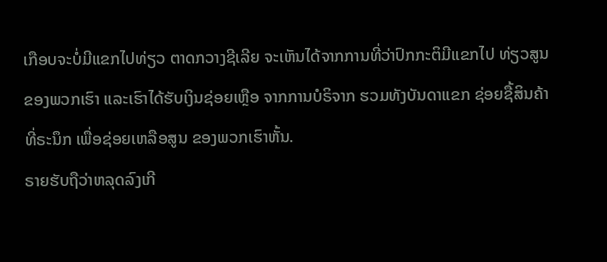ເກືອບຈະບໍ່ມີແຂກໄປທ່ຽວ ຕາດກວາງຊີເລີຍ ຈະເຫັນໄດ້ຈາກການທີ່ວ່າປົກກະຕິມີແຂກໄປ ທ່ຽວສູນຂອງພວກເຮົາ ແລະເຮົາໄດ້ຮັບເງິນຊ່ອຍເຫຼືອ ຈາກການບໍຣິຈາກ ຮວມທັງບັນດາແຂກ ຊ່ອຍຊື້ສິນຄ້າທີ່ຣະນຶກ ເພື່ອຊ່ອຍເຫລືອສູນ ຂອງພວກເຮົາຫັ້ນ.
ຣາຍຮັບຖືວ່າຫລຸດລົງເກີ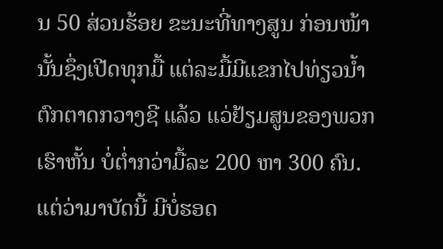ນ 50 ສ່ວນຮ້ອຍ ຂະນະທີ່ທາງສູນ ກ່ອນໜ້ານັ້ນຊຶ່ງເປີດທຸກມື້ ແຕ່ລະມື້ມີແຂກໄປທ່ຽວນໍ້າຕົກຕາດກວາງຊີ ແລ້ວ ແວ່ຢ້ຽມສູນຂອງພວກເຮົາຫັ້ນ ບໍ່ຕໍ່າກວ່າມື້ລະ 200 ຫາ 300 ຄົນ. ແຕ່ວ່າມາບັດນີ້ ມີບໍ່ຮອດ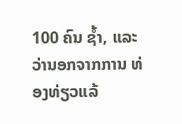100 ຄົນ ຊໍ້າ, ແລະວ່ານອກຈາກການ ທ່ອງທ່ຽວແລ້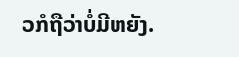ວກໍຖືວ່າບໍ່ມີຫຍັງ.